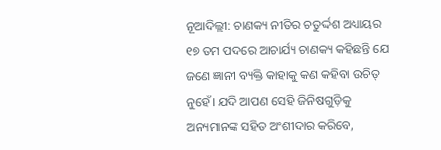ନୂଆଦିଲ୍ଲୀ: ଚାଣକ୍ୟ ନୀତିର ଚତୁର୍ଦ୍ଦଶ ଅଧ୍ୟାୟର ୧୭ ତମ ପଦରେ ଆଚାର୍ଯ୍ୟ ଚାଣକ୍ୟ କହିଛନ୍ତି ଯେ ଜଣେ ଜ୍ଞାନୀ ବ୍ୟକ୍ତି କାହାକୁ କଣ କହିବା ଉଚିତ୍ ନୁହେଁ। ଯଦି ଆପଣ ସେହି ଜିନିଷଗୁଡ଼ିକୁ ଅନ୍ୟମାନଙ୍କ ସହିତ ଅଂଶୀଦାର କରିବେ,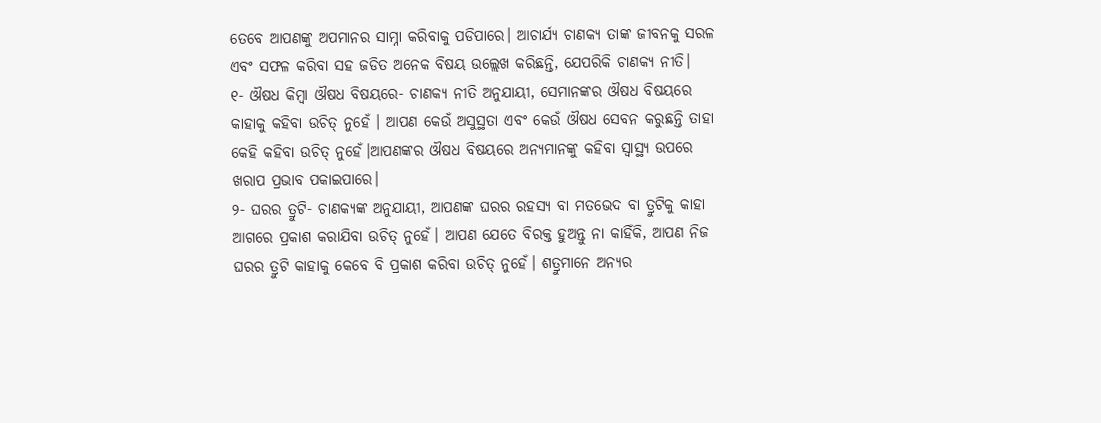ତେବେ ଆପଣଙ୍କୁ ଅପମାନର ସାମ୍ନା କରିବାକୁ ପଡିପାରେ। ଆଚାର୍ଯ୍ୟ ଚାଣକ୍ୟ ତାଙ୍କ ଜୀବନକୁ ସରଳ ଏବଂ ସଫଳ କରିବା ସହ ଜଡିତ ଅନେକ ବିଷୟ ଉଲ୍ଲେଖ କରିଛନ୍ତି, ଯେପରିକି ଚାଣକ୍ୟ ନୀତି।
୧- ଔଷଧ କିମ୍ବା ଔଷଧ ବିଷୟରେ- ଚାଣକ୍ୟ ନୀତି ଅନୁଯାୟୀ, ସେମାନଙ୍କର ଔଷଧ ବିଷୟରେ କାହାକୁ କହିବା ଉଚିତ୍ ନୁହେଁ । ଆପଣ କେଉଁ ଅସୁସ୍ଥତା ଏବଂ କେଉଁ ଔଷଧ ସେବନ କରୁଛନ୍ତି ତାହା କେହି କହିବା ଉଚିତ୍ ନୁହେଁ।ଆପଣଙ୍କର ଔଷଧ ବିଷୟରେ ଅନ୍ୟମାନଙ୍କୁ କହିବା ସ୍ୱାସ୍ଥ୍ୟ ଉପରେ ଖରାପ ପ୍ରଭାବ ପକାଇପାରେ।
୨- ଘରର ତ୍ରୁଟି- ଚାଣକ୍ୟଙ୍କ ଅନୁଯାୟୀ, ଆପଣଙ୍କ ଘରର ରହସ୍ୟ ବା ମତଭେଦ ବା ତ୍ରୁଟିକୁ କାହା ଆଗରେ ପ୍ରକାଶ କରାଯିବା ଉଚିତ୍ ନୁହେଁ। ଆପଣ ଯେତେ ବିରକ୍ତ ହୁଅନ୍ତୁ ନା କାହିଁକି, ଆପଣ ନିଜ ଘରର ତ୍ରୁଟି କାହାକୁ କେବେ ବି ପ୍ରକାଶ କରିବା ଉଚିତ୍ ନୁହେଁ। ଶତ୍ରୁମାନେ ଅନ୍ୟର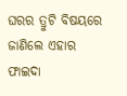ଘରର ତ୍ରୁଟି ବିଷୟରେ ଜାଣିଲେ ଏହାର ଫାଇଦା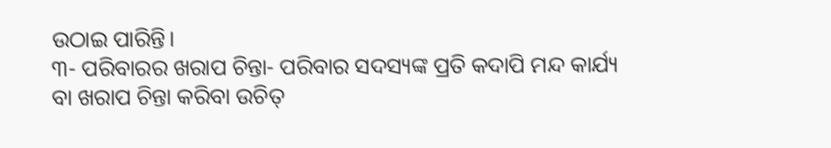ଉଠାଇ ପାରିନ୍ତି।
୩- ପରିବାରର ଖରାପ ଚିନ୍ତା- ପରିବାର ସଦସ୍ୟଙ୍କ ପ୍ରତି କଦାପି ମନ୍ଦ କାର୍ଯ୍ୟ ବା ଖରାପ ଚିନ୍ତା କରିବା ଉଚିତ୍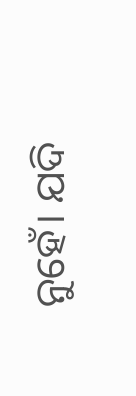ନୁହେଁ। ଯଦି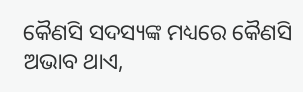କୈଣସି ସଦସ୍ୟଙ୍କ ମଧ୍ୟରେ କୈଣସି ଅଭାବ ଥାଏ,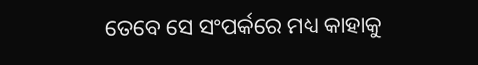ତେବେ ସେ ସଂପର୍କରେ ମଧ୍ୟ କାହାକୁ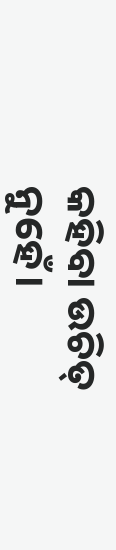କହିବା ଉଚିତ୍ ନୁହେଁ।